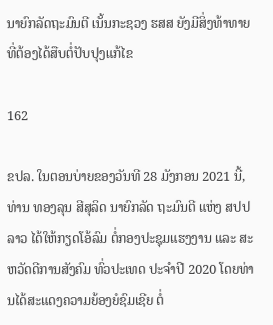ນາຍົກລັດຖະມົນຕີ ເນັ້ນກະຊວງ ຮສສ ຍັງມີສິ່ງທ້າທາຍທີ່ຕ້ອງໄດ້ສືບຕໍ່ປັບປຸງແກ້ໄຂ

162

ຂປລ. ໃນຕອນບ່າຍຂອງວັນທີ 28 ມັງກອນ 2021 ນີ້, ທ່ານ ທອງລຸນ ສີສຸລິດ ນາຍົກລັດ ຖະມົນຕີ ແຫ່ງ ສປປ ລາວ ໄດ້ໃຫ້ກຽດໂອ້ລົມ ຕໍ່ກອງປະຊຸມແຮງງານ ແລະ ສະຫວັດດີການສັງຄົມ ທົ່ວປະເທດ ປະຈໍາປີ 2020 ໂດຍທ່ານໄດ້ສະແດງຄວາມຍ້ອງຍໍຊົມເຊີຍ ຕໍ່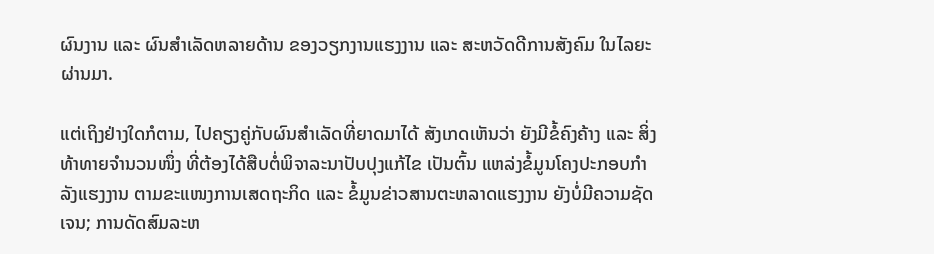ຜົນງານ ແລະ ຜົນສຳເລັດຫລາຍດ້ານ ຂອງວຽກງານແຮງງານ ແລະ ສະຫວັດດີການສັງຄົມ ໃນໄລຍະຜ່ານມາ.

ແຕ່ເຖິງຢ່າງໃດກໍຕາມ, ໄປຄຽງຄູ່ກັບຜົນສໍາເລັດທີ່ຍາດມາໄດ້ ສັງເກດເຫັນວ່າ ຍັງມີຂໍ້ຄົງຄ້າງ ແລະ ສິ່ງທ້າທາຍຈໍານວນໜຶ່ງ ທີ່ຕ້ອງໄດ້ສືບຕໍ່ພິຈາລະນາປັບປຸງແກ້ໄຂ ເປັນຕົ້ນ ແຫລ່ງຂໍ້ມູນໂຄງປະກອບກຳລັງແຮງງານ ຕາມຂະແໜງການເສດຖະກິດ ແລະ ຂໍ້ມູນຂ່າວສານຕະຫລາດແຮງງານ ຍັງບໍ່ມີຄວາມຊັດເຈນ; ການດັດສົມລະຫ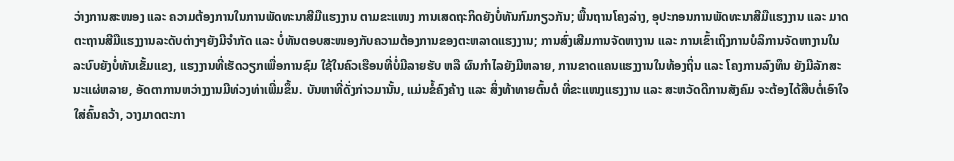ວ່າງການສະໜອງ ແລະ ຄວາມຕ້ອງການໃນການພັດທະນາສີມືແຮງງານ ຕາມຂະແໜງ ການເສດຖະກິດຍັງບໍ່ທັນກົມກຽວກັນ; ພື້ນຖານໂຄງລ່າງ, ອຸປະກອນການພັດທະນາສີມືແຮງງານ ແລະ ມາດຕະຖານສີມືແຮງງານລະດັບຕ່າງໆຍັງມີຈຳກັດ ແລະ ບໍ່ທັນຕອບສະໜອງກັບຄວາມຕ້ອງການຂອງຕະຫລາດແຮງງານ; ການສົ່ງເສີມການຈັດຫາງານ ແລະ ການເຂົ້າເຖິງການບໍລິການຈັດຫາງານໃນລະບົບຍັງບໍ່ທັນເຂັ້ມແຂງ, ແຮງງານທີ່ເຮັດວຽກເພື່ອການຊົມ ໃຊ້ໃນຄົວເຮືອນທີ່ບໍ່ມີລາຍຮັບ ຫລື ຜົນກໍາໄລຍັງມີຫລາຍ, ການຂາດແຄນແຮງງານໃນທ້ອງຖິ່ນ ແລະ ໂຄງການລົງທຶນ ຍັງມີລັກສະນະແຜ່ຫລາຍ, ອັດຕາການຫວ່າງງານມີທ່ວງທ່າເພີ່ມຂຶ້ນ. ບັນຫາທີ່ດັ່ງກ່າວມານັ້ນ, ແມ່ນຂໍ້ຄົງຄ້າງ ແລະ ສິ່ງທ້າທາຍຕົ້ນຕໍ ທີ່ຂະແໜງແຮງງານ ແລະ ສະຫວັດດີການສັງຄົມ ຈະຕ້ອງໄດ້ສືບຕໍ່ເອົາໃຈໃສ່ຄົ້ນຄວ້າ, ວາງມາດຕະກາ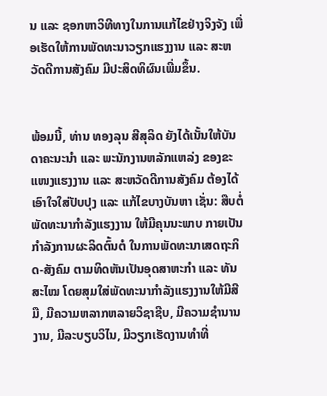ນ ແລະ ຊອກຫາວິທີທາງໃນການແກ້ໄຂຢ່າງຈິງຈັງ ເພື່ອເຮັດໃຫ້ການພັດທະນາວຽກແຮງງານ ແລະ ສະຫວັດດີການສັງຄົມ ມີປະສິດທິຜົນເພີ່ມຂຶ້ນ.


ພ້ອມນີ້, ທ່ານ ທອງລຸນ ສີສຸລິດ ຍັງໄດ້ເນັ້ນໃຫ້ບັນດາຄະນະນໍາ ແລະ ພະນັກງານຫລັກແຫລ່ງ ຂອງຂະແໜງແຮງງານ ແລະ ສະຫວັດດີການສັງຄົມ ຕ້ອງໄດ້ເອົາໃຈໃສ່ປັບປຸງ ແລະ ແກ້ໄຂບາງບັນຫາ ເຊັ່ນ: ສືບຕໍ່ພັດທະນາກໍາລັງແຮງງານ ໃຫ້ມີຄຸນນະພາບ ກາຍເປັນກໍາລັງການຜະລິດຕົ້ນຕໍ ໃນການພັດທະນາເສດຖະກິດ-ສັງຄົມ ຕາມທິດຫັນເປັນອຸດສາຫະກໍາ ແລະ ທັນສະໄໝ ໂດຍສຸມໃສ່ພັດທະນາກໍາລັງແຮງງານໃຫ້ມີສີມື, ມີຄວາມຫລາກຫລາຍວິຊາຊີບ, ມີຄວາມຊໍານານງານ, ມີລະບຽບວິໄນ, ມີວຽກເຮັດງານທໍາທີ່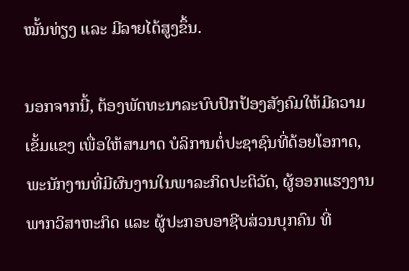ໝັ້ນທ່ຽງ ແລະ ມີລາຍໄດ້ສູງຂຶ້ນ.

ນອກຈາກນີ້, ຕ້ອງພັດທະນາລະບົບປົກປ້ອງສັງຄົມໃຫ້ມີຄວາມເຂັ້ມແຂງ ເພື່ອໃຫ້ສາມາດ ບໍລິການຕໍ່ປະຊາຊົນທີ່ດ້ອຍໂອກາດ, ພະນັກງານທີ່ມີຜົນງານໃນພາລະກິດປະຕິວັດ, ຜູ້ອອກແຮງງານພາກວິສາຫະກິດ ແລະ ຜູ້ປະກອບອາຊີບສ່ວນບຸກຄົນ ທີ່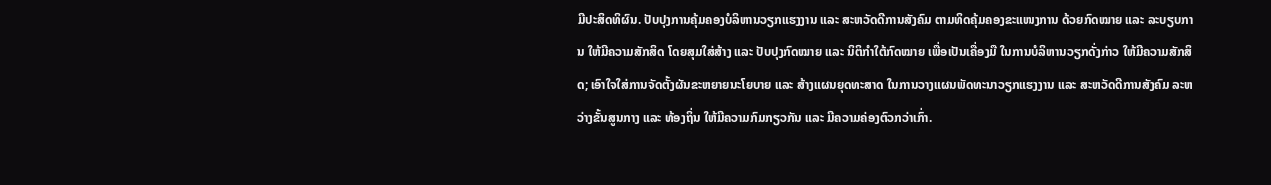ມີປະສິດທິຜົນ. ປັບປຸງການຄຸ້ມຄອງບໍລິຫານວຽກແຮງງານ ແລະ ສະຫວັດດີການສັງຄົມ ຕາມທິດຄຸ້ມຄອງຂະແໜງການ ດ້ວຍກົດໝາຍ ແລະ ລະບຽບການ ໃຫ້ມີຄວາມສັກສິດ ໂດຍສຸມໃສ່ສ້າງ ແລະ ປັບປຸງກົດໝາຍ ແລະ ນິຕິກໍາໃຕ້ກົດໝາຍ ເພື່ອເປັນເຄື່ອງມື ໃນການບໍລິຫານວຽກດັ່ງກ່າວ ໃຫ້ມີຄວາມສັກສິດ; ເອົາໃຈໃສ່ການຈັດຕັ້ງຜັນຂະຫຍາຍນະໂຍບາຍ ແລະ ສ້າງແຜນຍຸດທະສາດ ໃນການວາງແຜນພັດທະນາວຽກແຮງງານ ແລະ ສະຫວັດດີການສັງຄົມ ລະຫວ່າງຂັ້ນສູນກາງ ແລະ ທ້ອງຖິ່ນ ໃຫ້ມີຄວາມກົມກຽວກັນ ແລະ ມີຄວາມຄ່ອງຕົວກວ່າເກົ່າ.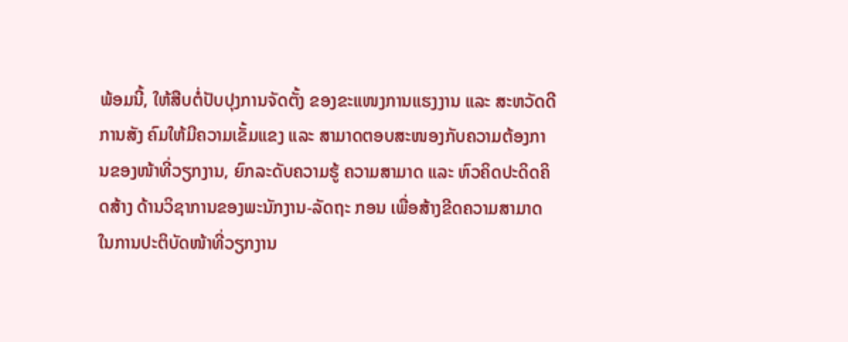ພ້ອມນີ້, ໃຫ້ສືບຕໍ່ປັບປຸງການຈັດຕັ້ງ ຂອງຂະແໜງການແຮງງານ ແລະ ສະຫວັດດີການສັງ ຄົມໃຫ້ມີຄວາມເຂັ້ມແຂງ ແລະ ສາມາດຕອບສະໜອງກັບຄວາມຕ້ອງການຂອງໜ້າທີ່ວຽກງານ, ຍົກລະດັບຄວາມຮູ້ ຄວາມສາມາດ ແລະ ຫົວຄິດປະດິດຄິດສ້າງ ດ້ານວິຊາການຂອງພະນັກງານ-ລັດຖະ ກອນ ເພື່ອສ້າງຂີດຄວາມສາມາດ ໃນການປະຕິບັດໜ້າທີ່ວຽກງານ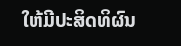ໃຫ້ມີປະສິດທິຜົນ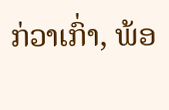ກ່ວາເກົ່າ, ພ້ອ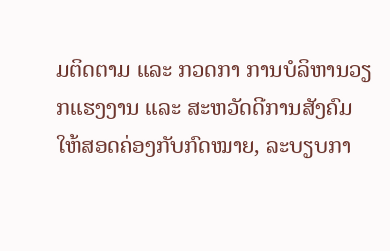ມຕິດຕາມ ແລະ ກວດກາ ການບໍລິຫານວຽກແຮງງານ ແລະ ສະຫວັດດີການສັງຄົມ ໃຫ້ສອດຄ່ອງກັບກົດໝາຍ, ລະບຽບກາ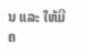ນ ແລະ ໃຫ້ມີຄ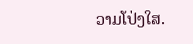ວາມໂປ່ງໃສ.